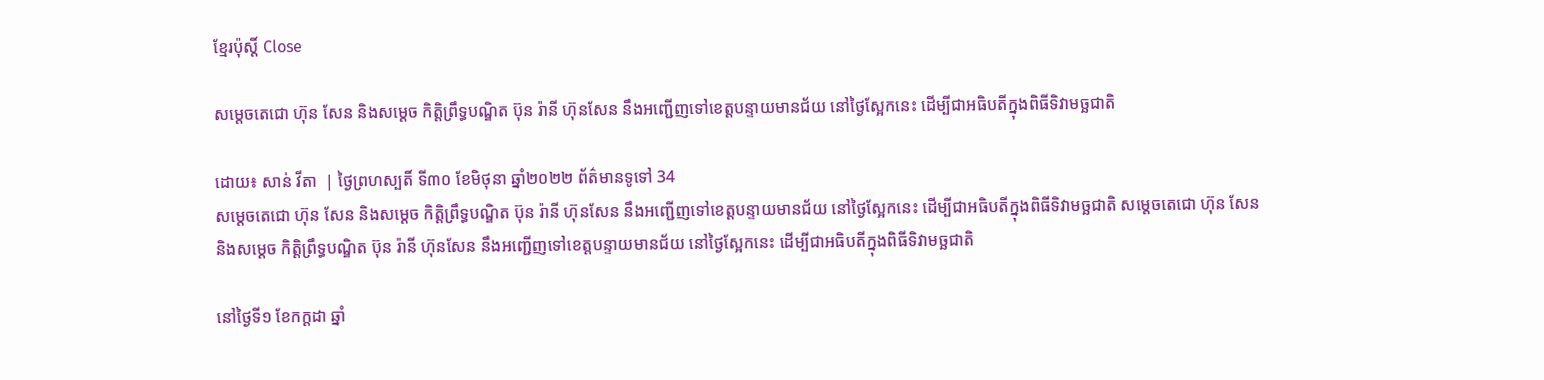ខ្មែរប៉ុស្ដិ៍ Close

សម្តេចតេជោ ហ៊ុន សែន និងសម្ដេច កិត្តិព្រឹទ្ធបណ្ឌិត ប៊ុន រ៉ានី ហ៊ុនសែន នឹងអញ្ជើញទៅខេត្តបន្ទាយមានជ័យ នៅថ្ងៃស្អែកនេះ ដើម្បីជាអធិបតីក្នុងពិធីទិវាមច្ឆជាតិ

ដោយ៖ សាន់ វីតា  | ថ្ងៃព្រហស្បតិ៍ ទី៣០ ខែមិថុនា ឆ្នាំ២០២២ ព័ត៌មានទូទៅ 34
សម្តេចតេជោ ហ៊ុន សែន និងសម្ដេច កិត្តិព្រឹទ្ធបណ្ឌិត ប៊ុន រ៉ានី ហ៊ុនសែន នឹងអញ្ជើញទៅខេត្តបន្ទាយមានជ័យ នៅថ្ងៃស្អែកនេះ ដើម្បីជាអធិបតីក្នុងពិធីទិវាមច្ឆជាតិ សម្តេចតេជោ ហ៊ុន សែន និងសម្ដេច កិត្តិព្រឹទ្ធបណ្ឌិត ប៊ុន រ៉ានី ហ៊ុនសែន នឹងអញ្ជើញទៅខេត្តបន្ទាយមានជ័យ នៅថ្ងៃស្អែកនេះ ដើម្បីជាអធិបតីក្នុងពិធីទិវាមច្ឆជាតិ

នៅថ្ងៃទី១ ខែកក្តដា ឆ្នាំ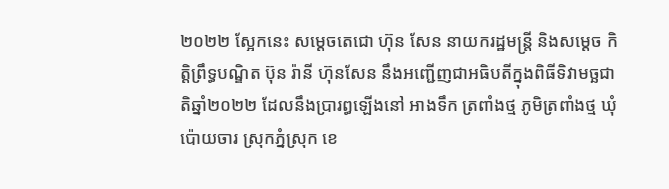២០២២ ស្អែកនេះ សម្តេចតេជោ ហ៊ុន សែន នាយករដ្ឋមន្ត្រី និងសម្ដេច កិត្តិព្រឹទ្ធបណ្ឌិត ប៊ុន រ៉ានី ហ៊ុនសែន នឹងអញ្ជើញជាអធិបតីក្នុងពិធីទិវាមច្ឆជាតិឆ្នាំ២០២២ ដែលនឹងប្រារព្ធឡើងនៅ អាងទឹក ត្រពាំងថ្ម ភូមិត្រពាំងថ្ម ឃុំប៉ោយចារ ស្រុកភ្នំស្រុក ខេ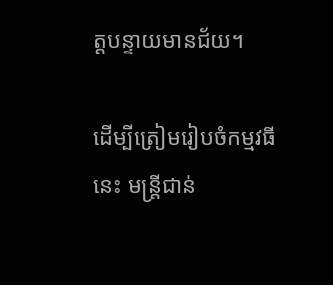ត្តបន្ទាយមានជ័យ។

ដើម្បីត្រៀមរៀបចំកម្មវធីនេះ មន្ត្រីជាន់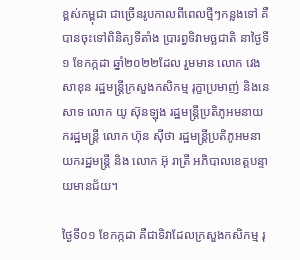ខ្ពស់កម្ពុជា ជាច្រើនរូបកាលពីពេលថ្មីៗកន្លងទៅ គឺបានចុះទៅពិនិត្យទីតាំង ប្រារព្ធទិវាមច្ឆជាតិ នាថ្ងៃទី១ ខែកក្កដា ឆ្នាំ២០២២ដែល រួមមាន លោក វេង សាខុន រដ្ឋមន្ត្រីក្រសួងកសិកម្ម រុក្ខាប្រមាញ់ និងនេសាទ លោក យូ ស៊ុនឡុង រដ្ឋមន្ត្រីប្រតិភូអមនាយករដ្ឋមន្ត្រី លោក ហ៊ុន ស៊ីថា រដ្ឋមន្ត្រីប្រតិភូអមនាយករដ្ឋមន្ត្រី និង លោក អ៊ុ រាត្រី អភិបាលខេត្តបន្ទាយមានជ័យ។

ថ្ងៃទី០១ ខែកក្កដា គឺជាទិវាដែលក្រសួងកសិកម្ម រុ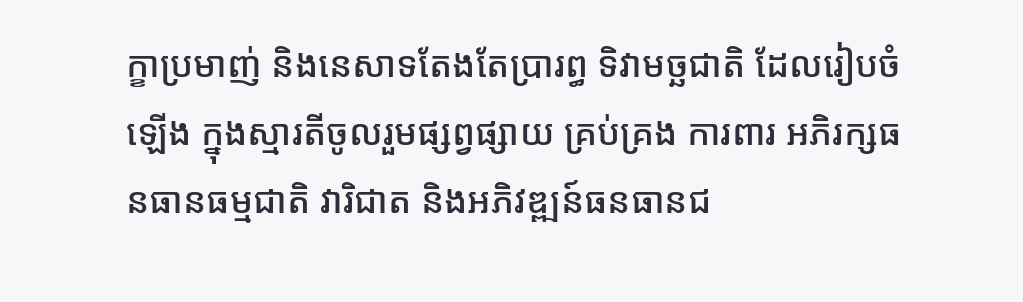ក្ខាប្រមាញ់ និងនេសាទតែងតែប្រារព្ធ ទិវាមច្ឆជាតិ ដែលរៀបចំឡើង ក្នុងស្មារតីចូលរួមផ្សព្វផ្សាយ គ្រប់គ្រង ការពារ អភិរក្សធនធានធម្មជាតិ វារិជាត និងអភិវឌ្ឍន៍ធនធានជ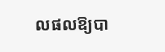លផលឱ្យបា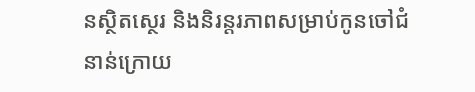នស្ថិតស្ថេរ និងនិរន្តរភាពសម្រាប់កូនចៅជំនាន់ក្រោយ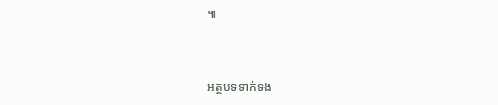៕



អត្ថបទទាក់ទង